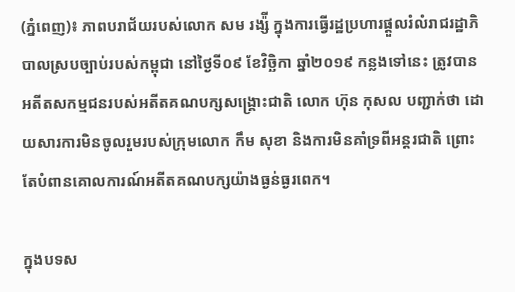(ភ្នំពេញ)៖ ភាពបរាជ័យរបស់លោក សម រង្ស៉ី ក្នុងការធ្វើរដ្ឋប្រហារផ្តួលរំលំរាជរដ្ឋាភិបាលស្របច្បាប់របស់កម្ពុជា នៅថ្ងៃទី០៩ ខែវិច្ឆិកា ឆ្នាំ២០១៩ កន្លងទៅនេះ ត្រូវបានអតីតសកម្មជនរបស់អតីតគណបក្សសង្រ្គោះជាតិ លោក ហ៊ុន កុសល បញ្ជាក់ថា ដោយសារការមិនចូលរួមរបស់ក្រុមលោក កឹម សុខា និងការមិនគាំទ្រពីអន្តរជាតិ ព្រោះតែបំពានគោលការណ៍អតីតគណបក្សយ៉ាងធ្ងន់ធ្ងរពេក។

ក្នុងបទស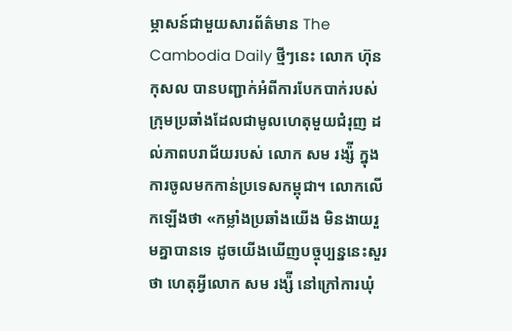ម្ភាសន៍ជាមួយសារព័ត៌មាន The Cambodia Daily ថ្មីៗនេះ លោក ហ៊ុន កុសល បានបញ្ជាក់អំពីការបែកបាក់របស់ក្រុមប្រឆាំងដែលជាមូលហេតុមួយជំរុញ ដល់ភាពបរាជ័យរបស់ លោក សម រង្ស៉ី ក្នុងការចូលមកកាន់ប្រទេសកម្ពុជា។ លោកលើកឡើងថា «កម្លាំងប្រឆាំងយើង មិនងាយរួមគ្នាបានទេ ដូចយើងឃើញបច្ចុប្បន្ននេះសួរថា ហេតុអ្វីលោក សម រង្ស៉ី នៅក្រៅការឃុំ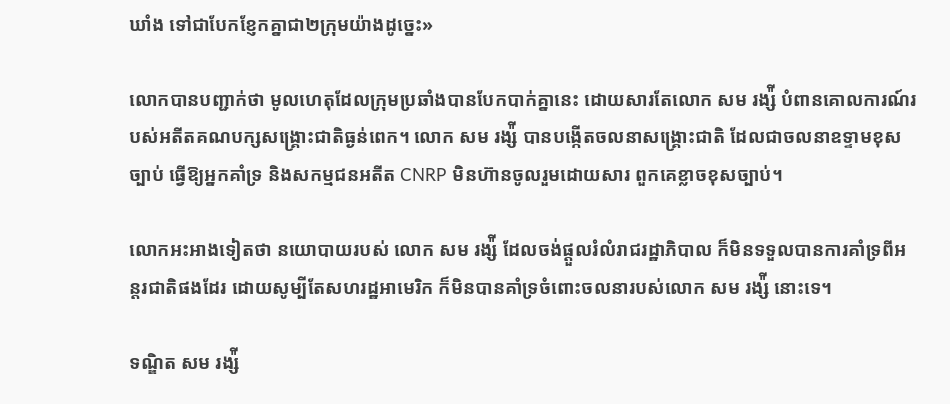ឃាំង ទៅជាបែកខ្ញែកគ្នាជា២ក្រុមយ៉ាងដូច្នេះ»

លោកបានបញ្ជាក់ថា មូលហេតុដែលក្រុមប្រឆាំងបានបែកបាក់គ្នានេះ ដោយសារតែលោក សម រង្ស៉ី បំពានគោលការណ៍របស់អតីតគណបក្សសង្រ្គោះជាតិធ្ងន់ពេក។ លោក សម រង្ស៉ី បានបង្កើតចលនាសង្រ្គោះជាតិ ដែលជាចលនាឧទ្ទាមខុសច្បាប់ ធ្វើឱ្យអ្នកគាំទ្រ និងសកម្មជនអតីត CNRP មិនហ៊ានចូលរួមដោយសារ ពួកគេខ្លាចខុសច្បាប់។

លោកអះអាងទៀតថា នយោបាយរបស់ លោក សម រង្ស៉ី ដែលចង់ផ្តួលរំលំរាជរដ្ឋាភិបាល ក៏មិនទទួលបានការគាំទ្រពីអន្តរជាតិផងដែរ ដោយសូម្បីតែសហរដ្ឋអាមេរិក ក៏មិនបានគាំទ្រចំពោះចលនារបស់លោក សម រង្ស៉ី នោះទេ។

ទណ្ឌិត សម រង្ស៉ី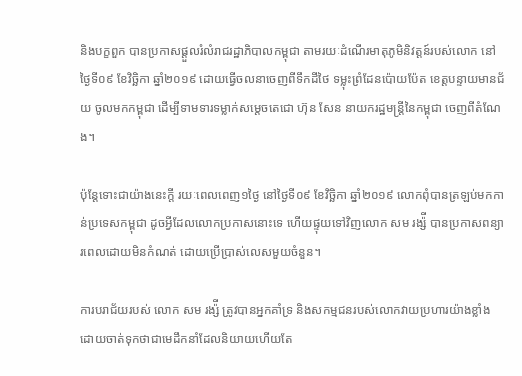និងបក្ខពួក បានប្រកាសផ្តួលរំលំរាជរដ្ឋាភិបាលកម្ពុជា តាមរយៈដំណើរមាតុភូមិនិវត្តន៍របស់លោក នៅថ្ងៃទី០៩ ខែវិច្ឆិកា ឆ្នាំ២០១៩ ដោយធ្វើចលនាចេញពីទឹកដីថៃ ទម្លុះព្រំដែនប៉ោយប៉ែត ខេត្តបន្ទាយមានជ័យ ចូលមកកម្ពុជា ដើម្បីទាមទារទម្លាក់សម្តេចតេជោ ហ៊ុន សែន នាយករដ្ឋមន្រ្តីនៃកម្ពុជា ចេញពីតំណែង។

ប៉ុន្តែទោះជាយ៉ាងនេះក្តី រយៈពេលពេញ១ថ្ងៃ នៅថ្ងៃទី០៩ ខែវិច្ឆិកា ឆ្នាំ២០១៩ លោកពុំបានត្រឡប់មកកាន់ប្រទេសកម្ពុជា ដូចអ្វីដែលលោកប្រកាសនោះទេ ហើយផ្ទុយទៅវិញលោក សម រង្ស៉ី បានប្រកាសពន្យារពេលដោយមិនកំណត់ ដោយប្រើប្រាស់លេសមួយចំនួន។

ការបរាជ័យរបស់ លោក សម រង្ស៉ី ត្រូវបានអ្នកគាំទ្រ និងសកម្មជនរបស់លោកវាយប្រហារយ៉ាងខ្លាំង ដោយចាត់ទុកថាជាមេដឹកនាំដែលនិយាយហើយតែ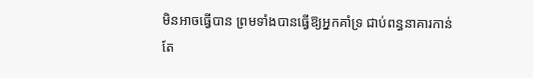មិនអាចធ្វើបាន ព្រមទាំងបានធ្វើឱ្យអ្នកគាំទ្រ ជាប់ពន្ធនាគារកាន់តែ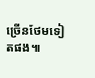ច្រើនថែមទៀតផង៕